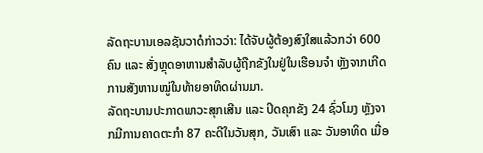ລັດຖະບານເອລຊັນວາດໍກ່າວວ່າ: ໄດ້ຈັບຜູ້ຕ້ອງສົງໃສແລ້ວກວ່າ 600 ຄົນ ແລະ ສັ່ງຫຼຸດອາຫານສໍາລັບຜູ້ຖືກຂັງໃນຢູ່ໃນເຮືອນຈຳ ຫຼັງຈາກເກີດການສັງຫານໝູ່ໃນທ້າຍອາທິດຜ່ານມາ.
ລັດຖະບານປະກາດພາວະສຸກເສີນ ແລະ ປິດຄຸກຂັງ 24 ຊົ່ວໂມງ ຫຼັງຈາກມີການຄາດຕະກຳ 87 ຄະດີໃນວັນສຸກ, ວັນເສົາ ແລະ ວັນອາທິດ ເມື່ອ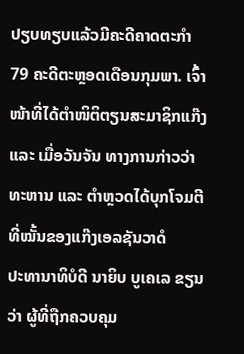ປຽບທຽບແລ້ວມີຄະດີຄາດຕະກຳ 79 ຄະດີຕະຫຼອດເດືອນກຸມພາ. ເຈົ້າໜ້າທີ່ໄດ້ຕໍາໜິຕິຕຽນສະມາຊິກແກ໊ງ ແລະ ເມື່ອວັນຈັນ ທາງການກ່າວວ່າ ທະຫານ ແລະ ຕຳຫຼວດໄດ້ບຸກໂຈມຕີທີ່ໝັ້ນຂອງແກ໊ງເອລຊັນວາດໍ
ປະທານາທິບໍດີ ນາຍິບ ບູເຄເລ ຂຽນວ່າ ຜູ້ທີ່ຖືກຄວບຄຸມ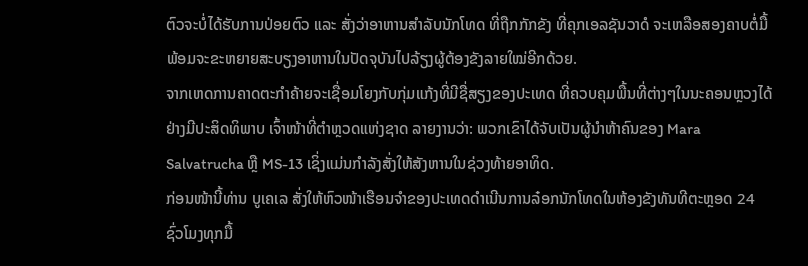ຕົວຈະບໍ່ໄດ້ຮັບການປ່ອຍຕົວ ແລະ ສັ່ງວ່າອາຫານສຳລັບນັກໂທດ ທີ່ຖືກກັກຂັງ ທີ່ຄຸກເອລຊັນວາດໍ ຈະເຫລືອສອງຄາບຕໍ່ມື້ ພ້ອມຈະຂະຫຍາຍສະບຽງອາຫານໃນປັດຈຸບັນໄປລ້ຽງຜູ້ຕ້ອງຂັງລາຍໃໝ່ອີກດ້ວຍ.
ຈາກເຫດການຄາດຕະກຳຄ້າຍຈະເຊື່ອມໂຍງກັບກຸ່ມແກ້ງທີ່ມີຊື່ສຽງຂອງປະເທດ ທີ່ຄວບຄຸມພື້ນທີ່ຕ່າງໆໃນນະຄອນຫຼວງໄດ້ຢ່າງມີປະສິດທິພາບ ເຈົ້າໜ້າທີ່ຕຳຫຼວດແຫ່ງຊາດ ລາຍງານວ່າ: ພວກເຂົາໄດ້ຈັບເປັນຜູ້ນຳຫ້າຄົນຂອງ Mara Salvatrucha ຫຼື MS-13 ເຊິ່ງແມ່ນກຳລັງສັ່ງໃຫ້ສັງຫານໃນຊ່ວງທ້າຍອາທິດ.
ກ່ອນໜ້ານີ້ທ່ານ ບູເຄເລ ສັ່ງໃຫ້ຫົວໜ້າເຮືອນຈຳຂອງປະເທດດຳເນີນການລ໋ອກນັກໂທດໃນຫ້ອງຂັງທັນທີຕະຫຼອດ 24 ຊົ່ວໂມງທຸກມື້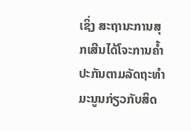ເຊິ່ງ ສະຖານະການສຸກເສີນໄດ້ໂຈະການຄ້ຳປະກັນຕາມລັດຖະທຳມະນູນກ່ຽວກັບສິດ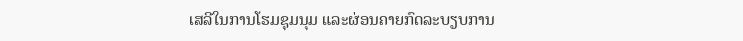ເສລີໃນການໂຮມຊຸມນຸມ ແລະຜ່ອນຄາຍກົດລະບຽບການ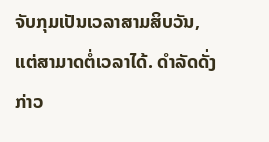ຈັບກຸມເປັນເວລາສາມສິບວັນ, ແຕ່ສາມາດຕໍ່ເວລາໄດ້. ດຳລັດດັ່ງກ່າວ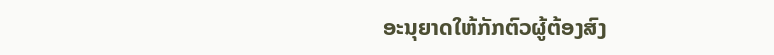ອະນຸຍາດໃຫ້ກັກຕົວຜູ້ຕ້ອງສົງ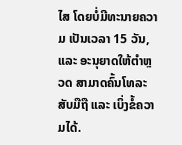ໄສ ໂດຍບໍ່ມີທະນາຍຄວາມ ເປັນເວລາ 15 ວັນ, ແລະ ອະນຸຍາດໃຫ້ຕຳຫຼວດ ສາມາດຄົ້ນໂທລະສັບມືຖື ແລະ ເບິ່ງຂໍ້ຄວາມໄດ້.